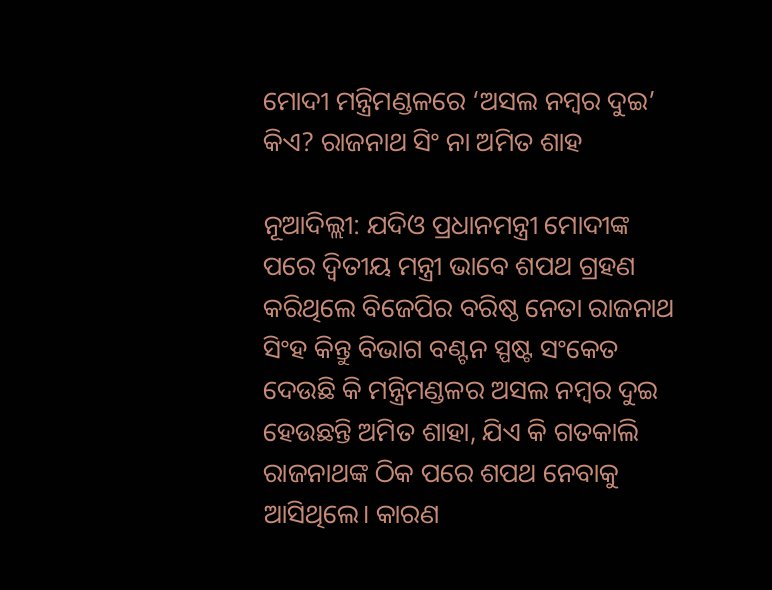ମୋଦୀ ମନ୍ତ୍ରିମଣ୍ଡଳରେ ‘ଅସଲ ନମ୍ବର ଦୁଇ’ କିଏ? ରାଜନାଥ ସିଂ ନା ଅମିତ ଶାହ

ନୂଆଦିଲ୍ଲୀ: ଯଦିଓ ପ୍ରଧାନମନ୍ତ୍ରୀ ମୋଦୀଙ୍କ ପରେ ଦ୍ବିତୀୟ ମନ୍ତ୍ରୀ ଭାବେ ଶପଥ ଗ୍ରହଣ କରିଥିଲେ ବିଜେପିର ବରିଷ୍ଠ ନେତା ରାଜନାଥ ସିଂହ କିନ୍ତୁ ବିଭାଗ ବଣ୍ଟନ ସ୍ପଷ୍ଟ ସଂକେତ ଦେଉଛି କି ମନ୍ତ୍ରିମଣ୍ଡଳର ଅସଲ ନମ୍ବର ଦୁଇ ହେଉଛନ୍ତି ଅମିତ ଶାହା, ଯିଏ କି ଗତକାଲି ରାଜନାଥଙ୍କ ଠିକ ପରେ ଶପଥ ନେବାକୁ ଆସିଥିଲେ। କାରଣ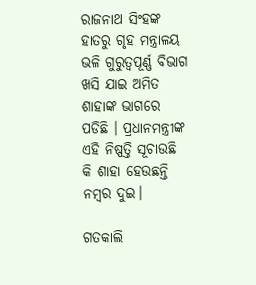ରାଜନାଥ ସିଂହଙ୍କ ହାତରୁ ଗୃହ ମନ୍ତ୍ରାଳୟ ଭଳି ଗୁରୁତ୍ୱପୂର୍ଣ୍ଣ ବିଭାଗ ଖସି ଯାଇ ଅମିତ ଶାହାଙ୍କ ଭାଗରେ ପଡିଛି । ପ୍ରଧାନମନ୍ତ୍ରୀଙ୍କ ଏହି ନିଷ୍ପତ୍ତି ସୂଚାଉଛି କି ଶାହା ହେଉଛନ୍ତି ନମ୍ବର ଦୁଇ।

ଗତକାଲି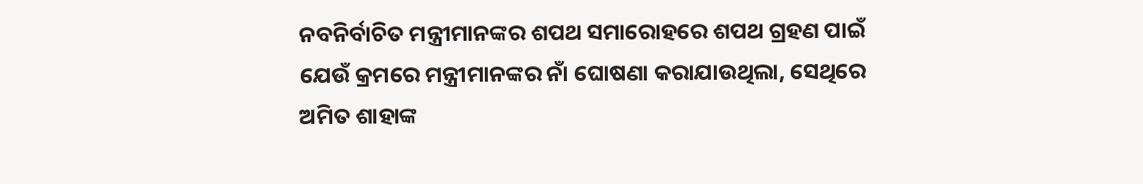ନବନିର୍ବାଚିତ ମନ୍ତ୍ରୀମାନଙ୍କର ଶପଥ ସମାରୋହରେ ଶପଥ ଗ୍ରହଣ ପାଇଁ ଯେଉଁ କ୍ରମରେ ମନ୍ତ୍ରୀମାନଙ୍କର ନାଁ ଘୋଷଣା କରାଯାଉଥିଲା, ସେଥିରେ ଅମିତ ଶାହାଙ୍କ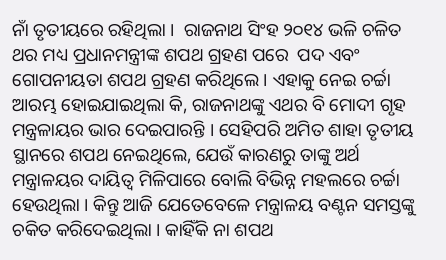ନାଁ ତୃତୀୟରେ ରହିଥିଲା ।  ରାଜନାଥ ସିଂହ ୨୦୧୪ ଭଳି ଚଳିତ ଥର ମଧ୍ୟ ପ୍ରଧାନମନ୍ତ୍ରୀଙ୍କ ଶପଥ ଗ୍ରହଣ ପରେ  ପଦ ଏବଂ ଗୋପନୀୟତା ଶପଥ ଗ୍ରହଣ କରିଥିଲେ । ଏହାକୁ ନେଇ ଚର୍ଚ୍ଚା ଆରମ୍ଭ ହୋଇଯାଇଥିଲା କି, ରାଜନାଥଙ୍କୁ ଏଥର ବି ମୋଦୀ ଗୃହ ମନ୍ତ୍ରଳାୟର ଭାର ଦେଇପାରନ୍ତି । ସେହିପରି ଅମିତ ଶାହା ତୃତୀୟ ସ୍ଥାନରେ ଶପଥ ନେଇଥିଲେ, ଯେଉଁ କାରଣରୁ ତାଙ୍କୁ ଅର୍ଥ ମନ୍ତ୍ରାଳୟର ଦାୟିତ୍ୱ ମିଳିପାରେ ବୋଲି ବିଭିନ୍ନ ମହଲରେ ଚର୍ଚ୍ଚା ହେଉଥିଲା । କିନ୍ତୁ ଆଜି ଯେତେବେଳେ ମନ୍ତ୍ରାଳୟ ବଣ୍ଟନ ସମସ୍ତଙ୍କୁ ଚକିତ କରିଦେଇଥିଲା । କାହିଁକି ନା ଶପଥ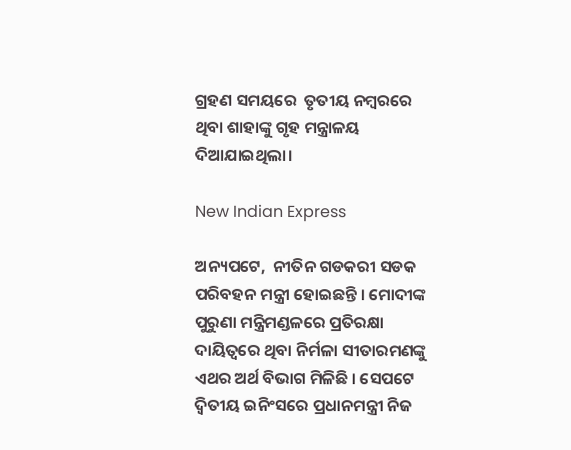ଗ୍ରହଣ ସମୟରେ  ତୃତୀୟ ନମ୍ବରରେ ଥିବା ଶାହାଙ୍କୁ ଗୃହ ମନ୍ତ୍ରାଳୟ ଦିଆଯାଇଥିଲା।

New Indian Express

ଅନ୍ୟପଟେ,  ନୀତିନ ଗଡକରୀ ସଡକ ପରିବହନ ମନ୍ତ୍ରୀ ହୋଇଛନ୍ତି । ମୋଦୀଙ୍କ ପୁରୁଣା ମନ୍ତ୍ରିମଣ୍ଡଳରେ ପ୍ରତିରକ୍ଷା ଦାୟିତ୍ୱରେ ଥିବା ନିର୍ମଳା ସୀତାରମଣଙ୍କୁ ଏଥର ଅର୍ଥ ବିଭାଗ ମିଳିଛି । ସେପଟେ ଦ୍ୱିତୀୟ ଇନିଂସରେ ପ୍ରଧାନମନ୍ତ୍ରୀ ନିଜ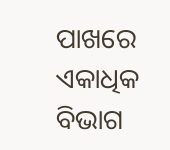ପାଖରେ ଏକାଧିକ ବିଭାଗ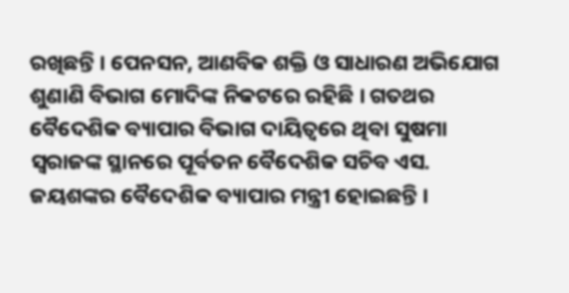ରଖିଛନ୍ତି । ପେନସନ, ଆଣବିକ ଶକ୍ତି ଓ ସାଧାରଣ ଅଭିଯୋଗ ଶୁଣାଣି ବିଭାଗ ମୋଦିଙ୍କ ନିକଟରେ ରହିଛି । ଗତଥର ବୈଦେଶିକ ବ୍ୟାପାର ବିଭାଗ ଦାୟିତ୍ୱରେ ଥିବା ସୁଷମା ସ୍ୱରାଜଙ୍କ ସ୍ଥାନରେ ପୂର୍ବତନ ବୈଦେଶିକ ସଚିବ ଏସ. ଜୟଶଙ୍କର ବୈଦେଶିକ ବ୍ୟାପାର ମନ୍ତ୍ରୀ ହୋଇଛନ୍ତି ।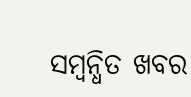ସମ୍ବନ୍ଧିତ ଖବର